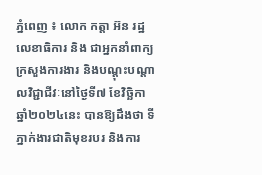ភ្នំពេញ ៖ លោក កត្តា អ៊ន រដ្ឋលេខាធិការ និង ជាអ្នកនាំពាក្យក្រសួងការងារ និងបណ្តុះបណ្តាលវិជ្ជាជីវៈនៅថ្ងៃទី៧ ខែវិច្ឆិកា ឆ្នាំ២០២៤នេះ បានឱ្យដឹងថា ទីភ្នាក់ងារជាតិមុខរបរ និងការ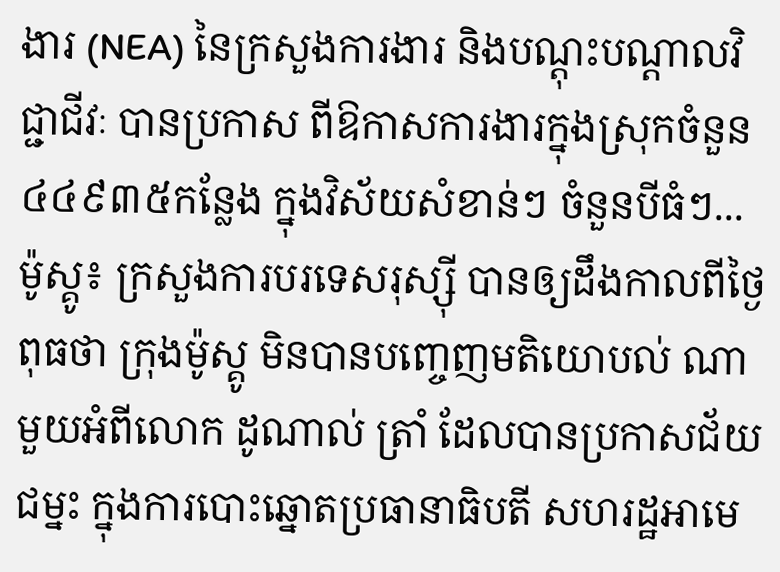ងារ (NEA) នៃក្រសួងការងារ និងបណ្តុះបណ្តាលវិជ្ជាជីវៈ បានប្រកាស ពីឱកាសការងារក្នុងស្រុកចំនួន ៤៤៩៣៥កន្លែង ក្នុងវិស័យសំខាន់ៗ ចំនួនបីធំៗ...
ម៉ូស្គូ៖ ក្រសួងការបរទេសរុស្ស៊ី បានឲ្យដឹងកាលពីថ្ងៃពុធថា ក្រុងម៉ូស្គូ មិនបានបញ្ចេញមតិយោបល់ ណាមួយអំពីលោក ដូណាល់ ត្រាំ ដែលបានប្រកាសជ័យជម្នះ ក្នុងការបោះឆ្នោតប្រធានាធិបតី សហរដ្ឋអាមេ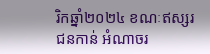រិកឆ្នាំ២០២៤ ខណៈឥស្សរជនកាន់ អំណាចរ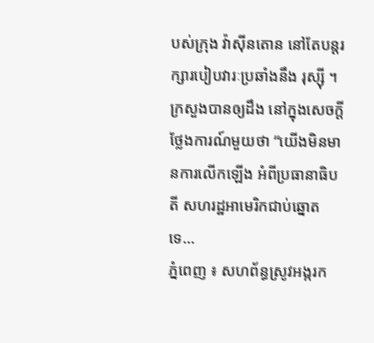បស់ក្រុង វ៉ាស៊ីនតោន នៅតែបន្តរក្សារបៀបវារៈប្រឆាំងនឹង រុស្ស៊ី ។ ក្រសួងបានឲ្យដឹង នៅក្នុងសេចក្តីថ្លែងការណ៍មួយថា “យើងមិនមានការលើកឡើង អំពីប្រធានាធិបតី សហរដ្ឋអាមេរិកជាប់ឆ្នោតទេ...
ភ្នំពេញ ៖ សហព័ន្ធស្រូវអង្ករក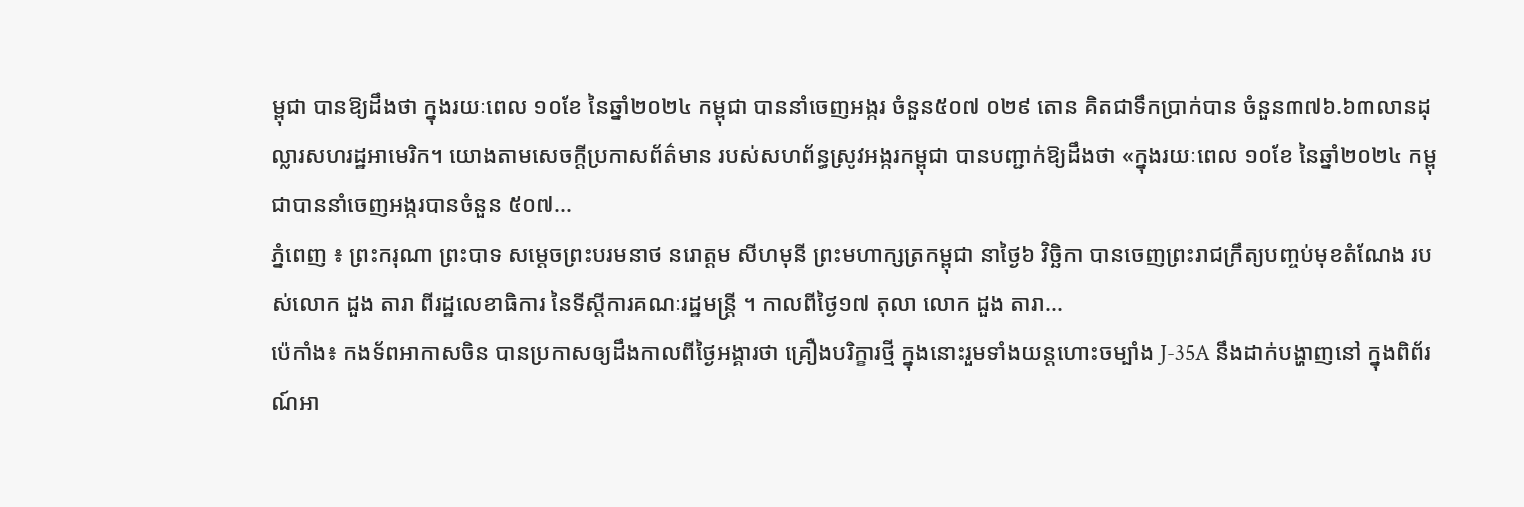ម្ពុជា បានឱ្យដឹងថា ក្នុងរយៈពេល ១០ខែ នៃឆ្នាំ២០២៤ កម្ពុជា បាននាំចេញអង្ករ ចំនួន៥០៧ ០២៩ តោន គិតជាទឹកប្រាក់បាន ចំនួន៣៧៦.៦៣លានដុល្លារសហរដ្ឋអាមេរិក។ យោងតាមសេចក្តីប្រកាសព័ត៌មាន របស់សហព័ន្ធស្រូវអង្ករកម្ពុជា បានបញ្ជាក់ឱ្យដឹងថា «ក្នុងរយៈពេល ១០ខែ នៃឆ្នាំ២០២៤ កម្ពុជាបាននាំចេញអង្ករបានចំនួន ៥០៧...
ភ្នំពេញ ៖ ព្រះករុណា ព្រះបាទ សម្តេចព្រះបរមនាថ នរោត្តម សីហមុនី ព្រះមហាក្សត្រកម្ពុជា នាថ្ងៃ៦ វិច្ឆិកា បានចេញព្រះរាជក្រឹត្យបញ្ចប់មុខតំណែង របស់លោក ដួង តារា ពីរដ្ឋលេខាធិការ នៃទីស្តីការគណៈរដ្ឋមន្រ្តី ។ កាលពីថ្ងៃ១៧ តុលា លោក ដួង តារា...
ប៉េកាំង៖ កងទ័ពអាកាសចិន បានប្រកាសឲ្យដឹងកាលពីថ្ងៃអង្គារថា គ្រឿងបរិក្ខារថ្មី ក្នុងនោះរួមទាំងយន្តហោះចម្បាំង J-35A នឹងដាក់បង្ហាញនៅ ក្នុងពិព័រណ៍អា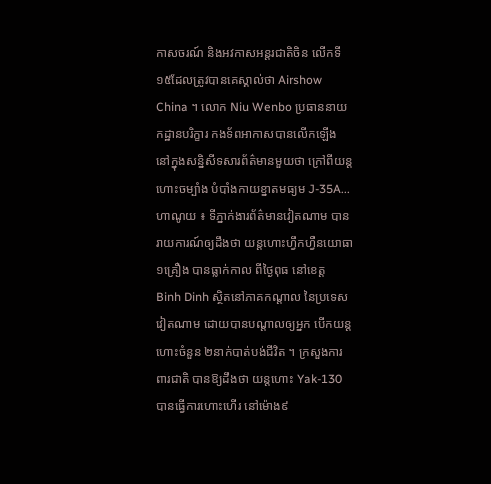កាសចរណ៍ និងអវកាសអន្តរជាតិចិន លើកទី១៥ដែលត្រូវបានគេស្គាល់ថា Airshow China ។ លោក Niu Wenbo ប្រធាននាយកដ្ឋានបរិក្ខារ កងទ័ពអាកាសបានលើកឡើង នៅក្នុងសន្និសីទសារព័ត៌មានមួយថា ក្រៅពីយន្តហោះចម្បាំង បំបាំងកាយខ្នាតមធ្យម J-35A...
ហាណូយ ៖ ទីភ្នាក់ងារព័ត៌មានវៀតណាម បានរាយការណ៍ឲ្យដឹងថា យន្តហោះហ្វឹកហ្វឺនយោធា១គ្រឿង បានធ្លាក់កាល ពីថ្ងៃពុធ នៅខេត្ត Binh Dinh ស្ថិតនៅភាគកណ្តាល នៃប្រទេសវៀតណាម ដោយបានបណ្តាលឲ្យអ្នក បើកយន្តហោះចំនួន ២នាក់បាត់បង់ជីវិត ។ ក្រសួងការពារជាតិ បានឱ្យដឹងថា យន្តហោះ Yak-130 បានធ្វើការហោះហើរ នៅម៉ោង៩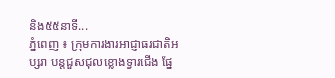និង៥៥នាទី...
ភ្នំពេញ ៖ ក្រុមការងារអាជ្ញាធរជាតិអប្សរា បន្តជួសជុលខ្លោងទ្វារជើង ផ្នែ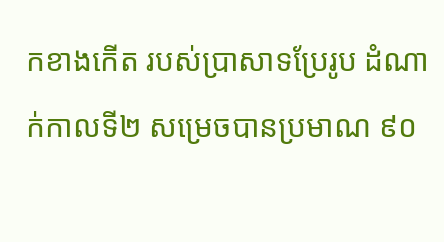កខាងកើត របស់ប្រាសាទប្រែរូប ដំណាក់កាលទី២ សម្រេចបានប្រមាណ ៩០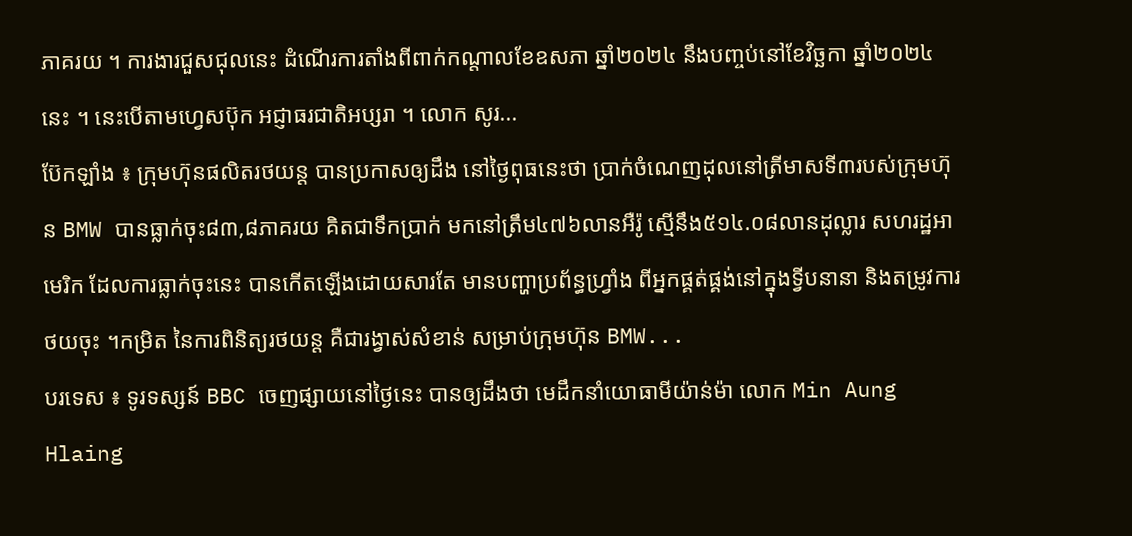ភាគរយ ។ ការងារជួសជុលនេះ ដំណើរការតាំងពីពាក់កណ្តាលខែឧសភា ឆ្នាំ២០២៤ នឹងបញ្ចប់នៅខែវិច្ឆកា ឆ្នាំ២០២៤ នេះ ។ នេះបើតាមហ្វេសប៊ុក អជ្ញាធរជាតិអប្សរា ។ លោក សូរ...
ប៊ែកឡាំង ៖ ក្រុមហ៊ុនផលិតរថយន្ត បានប្រកាសឲ្យដឹង នៅថ្ងៃពុធនេះថា ប្រាក់ចំណេញដុលនៅត្រីមាសទី៣របស់ក្រុមហ៊ុន BMW បានធ្លាក់ចុះ៨៣,៨ភាគរយ គិតជាទឹកប្រាក់ មកនៅត្រឹម៤៧៦លានអឺរ៉ូ ស្មើនឹង៥១៤.០៨លានដុល្លារ សហរដ្ឋអាមេរិក ដែលការធ្លាក់ចុះនេះ បានកើតឡើងដោយសារតែ មានបញ្ហាប្រព័ន្ធហ្វ្រាំង ពីអ្នកផ្គត់ផ្គង់នៅក្នុងទ្វីបនានា និងតម្រូវការថយចុះ ។កម្រិត នៃការពិនិត្យរថយន្ត គឺជារង្វាស់សំខាន់ សម្រាប់ក្រុមហ៊ុន BMW...
បរទេស ៖ ទូរទស្សន៍ BBC ចេញផ្សាយនៅថ្ងៃនេះ បានឲ្យដឹងថា មេដឹកនាំយោធាមីយ៉ាន់ម៉ា លោក Min Aung Hlaing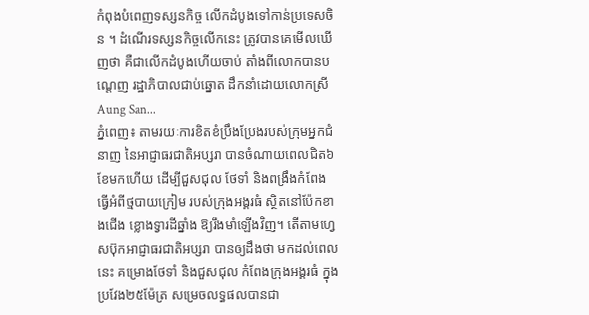កំពុងបំពេញទស្សនកិច្ច លើកដំបូងទៅកាន់ប្រទេសចិន ។ ដំណើរទស្សនកិច្ចលើកនេះ ត្រូវបានគេមើលឃើញថា គឺជាលើកដំបូងហើយចាប់ តាំងពីលោកបានបណ្តេញ រដ្ឋាភិបាលជាប់ឆ្នោត ដឹកនាំដោយលោកស្រី Aung San...
ភ្នំពេញ៖ តាមរយៈការខិតខំប្រឹងប្រែងរបស់ក្រុមអ្នកជំនាញ នៃអាជ្ញាធរជាតិអប្សរា បានចំណាយពេលជិត៦ខែមកហើយ ដើម្បីជួសជុល ថែទាំ និងពង្រឹងកំពែង ធ្វើអំពីថ្មបាយក្រៀម របស់ក្រុងអង្គរធំ ស្ថិតនៅប៉ែកខាងជើង ខ្លោងទ្វារដីឆ្នាំង ឱ្យរឹងមាំឡើងវិញ។ តើតាមហ្វេសប៊ុកអាជ្ញាធរជាតិអប្សរា បានឲ្យដឹងថា មកដល់ពេលនេះ គម្រោងថែទាំ និងជួសជុល កំពែងក្រុងអង្គរធំ ក្នុងប្រវែង២៥ម៉ែត្រ សម្រេចលទ្ធផលបានជា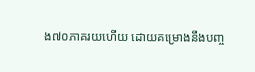ង៧០ភាគរយហើយ ដោយគម្រោងនឹងបញ្ច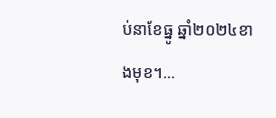ប់នាខែធ្នូ ឆ្នាំ២០២៤ខាងមុខ។...